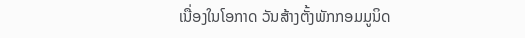ເນື່ອງໃນໂອກາດ ວັນສ້າງຕັ້ງພັກກອມມູນິດ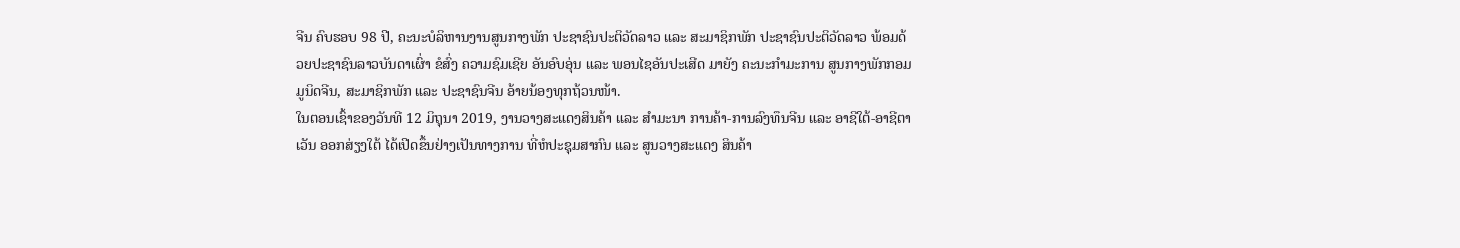ຈີນ ຄົບຮອບ 98 ປີ, ຄະນະບໍລິຫານງານສູນກາງພັກ ປະຊາຊົນປະຕິວັດລາວ ແລະ ສະມາຊິກພັກ ປະຊາຊົນປະຕິວັດລາວ ພ້ອມດ້ວຍປະຊາຊົນລາວບັນດາເຜົ່າ ຂໍສົ່ງ ຄວາມຊົມເຊີຍ ອັນອົບອຸ່ນ ແລະ ພອນໄຊອັນປະເສີດ ມາຍັງ ຄະນະກໍາມະການ ສູນກາງພັກກອມມູນິດຈີນ, ສະມາຊິກພັກ ແລະ ປະຊາຊົນຈີນ ອ້າຍນ້ອງທຸກຖ້ວນໜ້າ.
ໃນຕອນເຊົ້າຂອງວັນທີ 12 ມິຖຸນາ 2019, ງານວາງສະແດງສິນຄ້າ ແລະ ສຳມະນາ ການຄ້າ-ການລົງທຶນຈີນ ແລະ ອາຊີໃຕ້-ອາຊີຕາເວັນ ອອກສ່ຽງໃຕ້ ໄດ້ເປີດຂຶ້ນຢ່າງເປັນທາງການ ທີ່ຫໍປະຊຸມສາກົນ ແລະ ສູນວາງສະແດງ ສິນຄ້າ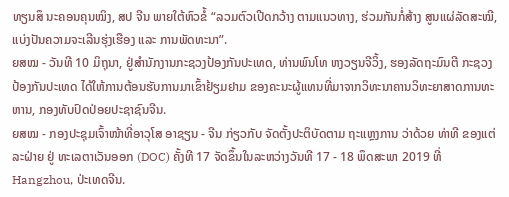ທຽນສຶ ນະຄອນຄຸນໝິງ, ສປ ຈີນ ພາຍໃຕ້ຫົວຂໍ້ “ລວມຕົວເປີດກວ້າງ ຕາມແນວທາງ, ຮ່ວມກັນກໍ່ສ້າງ ສູນແຜ່ລັດສະໝີ, ແບ່ງປັນຄວາມຈະເລີນຮຸ່ງເຮືອງ ແລະ ການພັດທະນາ”.
ຍສໝ - ວັນທີ 10 ມິຖຸນາ, ຢູ່ສຳນັກງານກະຊວງປ້ອງກັນປະເທດ, ທ່ານພົນໂທ ຫງວຽນຈີວິ້ງ, ຮອງລັດຖະມົນຕີ ກະຊວງປ້ອງກັນປະເທດ ໄດ້ໃຫ້ການຕ້ອນຮັບການມາເຂົ້າຢ້ຽມຢາມ ຂອງຄະນະຜູ້ແທນທີ່ມາຈາກວິທະນາຄານວິທະຍາສາດການທະຫານ, ກອງທັບປົດປ່ອຍປະຊາຊົນຈີນ.
ຍສໝ - ກອງປະຊຸມເຈົ້າໜ້າທີ່ອາວຸໂສ ອາຊຽນ - ຈີນ ກ່ຽວກັບ ຈັດຕັ້ງປະຕິບັດຕາມ ຖະແຫຼງການ ວ່າດ້ວຍ ທ່າທີ ຂອງແຕ່ລະຝ່າຍ ຢູ່ ທະເລຕາເວັນອອກ (DOC) ຄັ້ງທີ 17 ຈັດຂຶ້ນໃນລະຫວ່າງວັນທີ 17 - 18 ພຶດສະພາ 2019 ທີ່ Hangzhou, ປ່ະເທດຈີນ.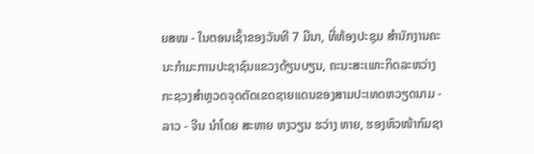ຍສໝ - ໃນຕອນເຊົ້າຂອງວັນທີ 7 ມີນາ, ທີ່ຫ້ອງປະຊຸມ ສໍານັກງານຄະນະກໍາມະການປະຊາຊົນແຂວງດ້ຽນບຽນ, ຄະນະສະເພາະກິດລະຫວ່າງກະຊວງສໍາຫຼວດຈຸດຕັດເຂດຊາຍແດນຂອງສາມປະເທດຫວຽດນາມ - ລາວ - ຈີນ ນໍາໂດຍ ສະຫາຍ ຫງວຽນ ຮວ່າງ ຫາຍ, ຮອງຫົວໜ້າກົມຊາ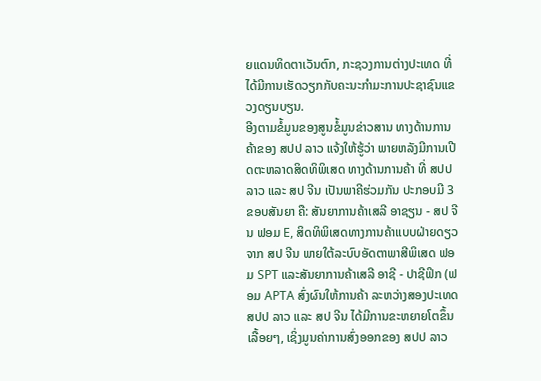ຍແດນທິດຕາເວັນຕົກ, ກະຊວງການຕ່າງປະເທດ ທີ່ໄດ້ມີການເຮັດວຽກກັບຄະນະກໍາມະການປະຊາຊົນແຂວງດຽນບຽນ.
ອີງຕາມຂໍ້ມູນຂອງສູນຂໍ້ມູນຂ່າວສານ ທາງດ້ານການຄ້າຂອງ ສປປ ລາວ ແຈ້ງໃຫ້ຮູ້ວ່າ ພາຍຫລັງມີການເປີດຕະຫລາດສິດທິພິເສດ ທາງດ້ານການຄ້າ ທີ່ ສປປ ລາວ ແລະ ສປ ຈີນ ເປັນພາຄີຮ່ວມກັນ ປະກອບມີ 3 ຂອບສັນຍາ ຄື: ສັນຍາການຄ້າເສລີ ອາຊຽນ - ສປ ຈີນ ຟອມ E, ສິດທິພິເສດທາງການຄ້າແບບຝ່າຍດຽວ ຈາກ ສປ ຈີນ ພາຍໃຕ້ລະບົບອັດຕາພາສີພິເສດ ຟອມ SPT ແລະສັນຍາການຄ້າເສລີ ອາຊີ - ປາຊີຟິກ (ຟອມ APTA ສົ່ງຜົນໃຫ້ການຄ້າ ລະຫວ່າງສອງປະເທດ ສປປ ລາວ ແລະ ສປ ຈີນ ໄດ້ມີການຂະຫຍາຍໂຕຂຶ້ນເລື້ອຍໆ, ເຊິ່ງມູນຄ່າການສົ່ງອອກຂອງ ສປປ ລາວ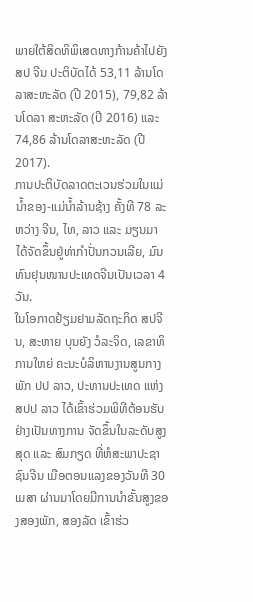ພາຍໃຕ້ສິດທິພິເສດທາງກ້ານຄ້າໄປຍັງ ສປ ຈີນ ປະຕິບັດໄດ້ 53,11 ລ້ານໂດລາສະຫະລັດ (ປີ 2015), 79,82 ລ້ານໂດລາ ສະຫະລັດ (ປີ 2016) ແລະ 74,86 ລ້ານໂດລາສະຫະລັດ (ປີ 2017).
ການປະຕິບັດລາດຕະເວນຮ່ວມໃນແມ່ນໍ້າຂອງ-ແມ່ນ້ຳລ້ານຊ້າງ ຄັ້ງທີ 78 ລະຫວ່າງ ຈີນ, ໄທ, ລາວ ແລະ ມຽນມາ ໄດ້ຈັດຂຶ້ນຢູ່ທ່າກຳປັ່ນກວນເລີຍ, ມົນທົນຢຸນໜານປະເທດຈີນເປັນເວລາ 4 ວັນ.
ໃນໂອກາດຢ້ຽມຢາມລັດຖະກິດ ສປຈີນ, ສະຫາຍ ບຸນຍັງ ວໍລະຈິດ, ເລຂາທິການໃຫຍ່ ຄະນະບໍລິຫານງານສູນກາງພັກ ປປ ລາວ, ປະທານປະເທດ ແຫ່ງ ສປປ ລາວ ໄດ້ເຂົ້າຮ່ວມພິທີຕ້ອນຮັບຢ່າງເປັນທາງການ ຈັດຂຶ້ນໃນລະດັບສູງສຸດ ແລະ ສົມກຽດ ທີ່ຫໍສະພາປະຊາຊົນຈີນ ເມືອຕອນແລງຂອງວັນທີ 30 ເມສາ ຜ່ານມາໂດຍມີການນຳຂັ້ນສູງຂອງສອງພັກ, ສອງລັດ ເຂົ້າຮ່ວ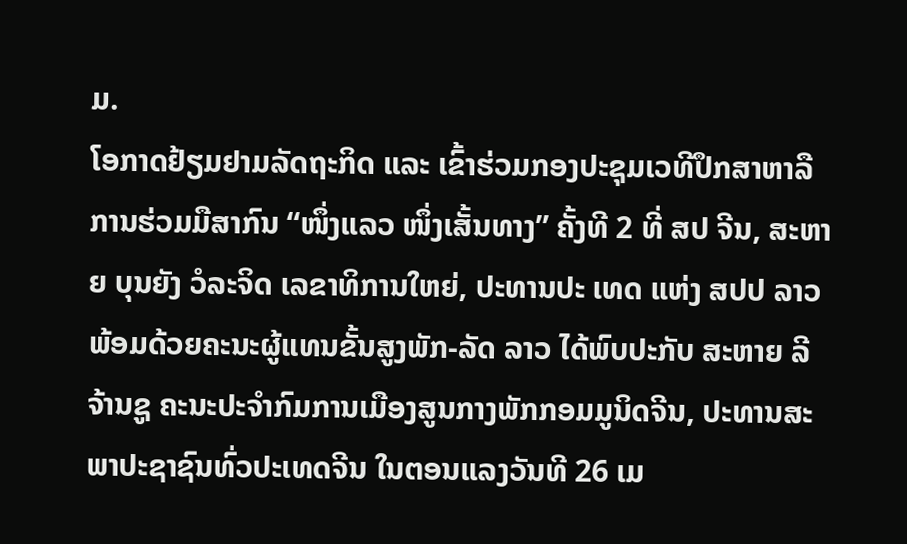ມ.
ໂອກາດຢ້ຽມຢາມລັດຖະກິດ ແລະ ເຂົ້າຮ່ວມກອງປະຊຸມເວທີປຶກສາຫາລືການຮ່ວມມືສາກົນ “ໜຶ່ງແລວ ໜຶ່ງເສັ້ນທາງ” ຄັ້ງທີ 2 ທີ່ ສປ ຈີນ, ສະຫາຍ ບຸນຍັງ ວໍລະຈິດ ເລຂາທິການໃຫຍ່, ປະທານປະ ເທດ ແຫ່ງ ສປປ ລາວ ພ້ອມດ້ວຍຄະນະຜູ້ແທນຂັ້ນສູງພັກ-ລັດ ລາວ ໄດ້ພົບປະກັບ ສະຫາຍ ລີ ຈ້ານຊູ ຄະນະປະຈໍາກົມການເມືອງສູນກາງພັກກອມມູນິດຈີນ, ປະທານສະພາປະຊາຊົນທົ່ວປະເທດຈີນ ໃນຕອນແລງວັນທີ 26 ເມ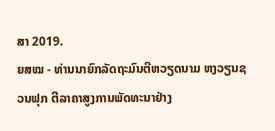ສາ 2019.
ຍສໝ - ທ່ານນາຍົກລັດຖະມົນຕີຫວຽດນາມ ຫງວຽນຊວນຟຸກ ຕີລາຄາສູງການພັດທະນາຢ່າງ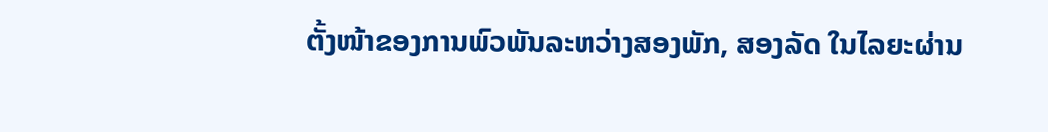ຕັ້ງໜ້າຂອງການພົວພັນລະຫວ່າງສອງພັກ, ສອງລັດ ໃນໄລຍະຜ່ານ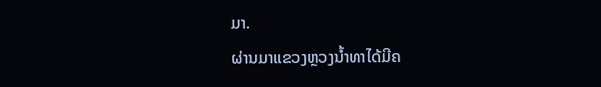ມາ.
ຜ່ານມາແຂວງຫຼວງນ້ຳທາໄດ້ມີຄ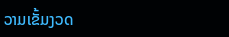ວາມເຂັ້ມງວດ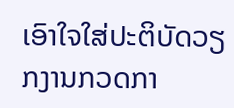ເອົາໃຈໃສ່ປະຕິບັດວຽກງານກວດກາ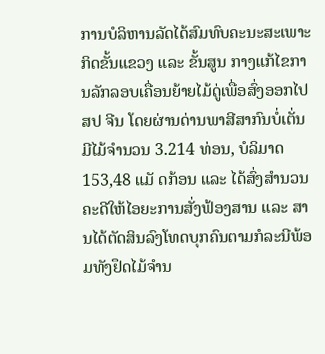ການບໍລິຫານລັດໄດ້ສົມທົບຄະນະສະເພາະກິດຂັ້ນແຂວງ ແລະ ຂັ້ນສູນ ກາງແກ້ໄຂການລັກລອບເຄື່ອນຍ້າຍໄມ້ດູ່ເພື່ອສົ່ງອອກໄປ ສປ ຈີນ ໂດຍຜ່ານດ່ານພາສີສາກົນບໍ່ເຕັ່ນມີໄມ້ຈຳນວນ 3.214 ທ່ອນ, ບໍລິມາດ 153,48 ແມັ ດກ້ອນ ແລະ ໄດ້ສົ່ງສຳນວນຄະດີໃຫ້ໄອຍະການສັ່ງຟ້ອງສານ ແລະ ສານໄດ້ຕັດສິນລົງໂທດບຸກຄົນຕາມກໍລະນີພ້ອມທັງຢຶດໄມ້ຈຳນ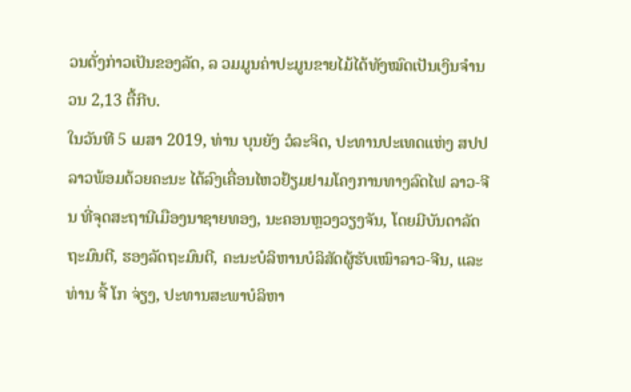ວນດັ່ງກ່າວເປັນຂອງລັດ, ລ ວມມູນຄ່າປະມູນຂາຍໄມ້ໄດ້ທັງໝົດເປັນເງິນຈຳນວນ 2,13 ຕື້ກີບ.
ໃນວັນທີ 5 ເມສາ 2019, ທ່ານ ບຸນຍັງ ວໍລະຈິດ, ປະທານປະເທດແຫ່ງ ສປປລາວພ້ອມດ້ວຍຄະນະ ໄດ້ລົງເຄື່ອນໄຫວຢ້ຽມຢາມໂຄງການທາງລົດໄຟ ລາວ-ຈີນ ທີ່ຈຸດສະຖານີເມືອງນາຊາຍທອງ, ນະຄອນຫຼວງວຽງຈັນ, ໂດຍມີບັນດາລັດຖະມົນຕີ, ຮອງລັດຖະມົນຕີ, ຄະນະບໍລິຫານບໍລິສັດຜູ້ຮັບເໝົາລາວ-ຈີນ, ແລະ ທ່ານ ຈີ້ ໂກ ຈ່ຽງ, ປະທານສະພາບໍລິຫາ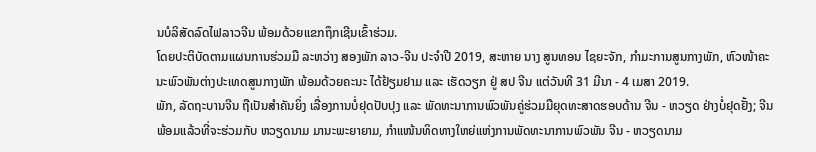ນບໍລິສັດລົດໄຟລາວຈີນ ພ້ອມດ້ວຍແຂກຖຶກເຊີນເຂົ້າຮ່ວມ.
ໂດຍປະຕິບັດຕາມແຜນການຮ່ວມມື ລະຫວ່າງ ສອງພັກ ລາວ-ຈີນ ປະຈໍາປີ 2019, ສະຫາຍ ນາງ ສູນທອນ ໄຊຍະຈັກ, ກໍາມະການສູນກາງພັກ, ຫົວໜ້າຄະນະພົວພັນຕ່າງປະເທດສູນກາງພັກ ພ້ອມດ້ວຍຄະນະ ໄດ້ຢ້ຽມຢາມ ແລະ ເຮັດວຽກ ຢູ່ ສປ ຈີນ ແຕ່ວັນທີ 31 ມີນາ - 4 ເມສາ 2019.
ພັກ, ລັດຖະບານຈີນ ຖືເປັນສຳຄັນຍິ່ງ ເລື່ອງການບໍ່ຢຸດປັບປຸງ ແລະ ພັດທະນາການພົວພັນຄູ່ຮ່ວມມືຍຸດທະສາດຮອບດ້ານ ຈີນ - ຫວຽດ ຢ່າງບໍ່ຢຸດຢັ້ງ; ຈີນພ້ອມແລ້ວທີ່ຈະຮ່ວມກັບ ຫວຽດນາມ ມານະພະຍາຍາມ, ກຳແໜ້ນທິດທາງໃຫຍ່ແຫ່ງການພັດທະນາການພົວພັນ ຈີນ - ຫວຽດນາມ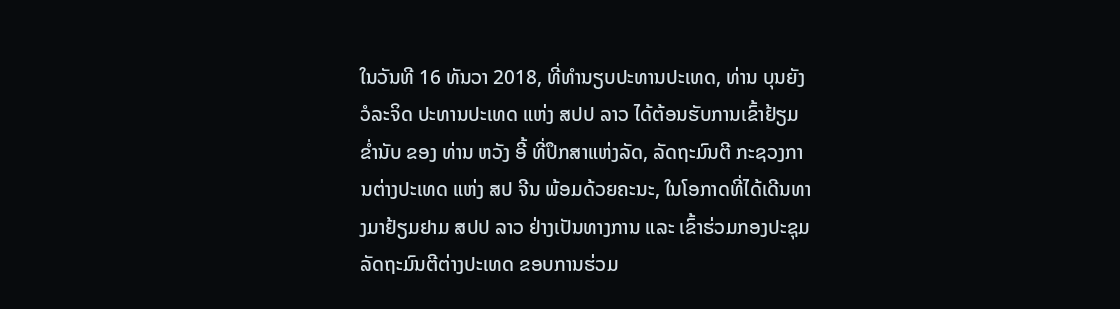ໃນວັນທີ 16 ທັນວາ 2018, ທີ່ທໍານຽບປະທານປະເທດ, ທ່ານ ບຸນຍັງ ວໍລະຈິດ ປະທານປະເທດ ແຫ່ງ ສປປ ລາວ ໄດ້ຕ້ອນຮັບການເຂົ້າຢ້ຽມຂໍ່ານັບ ຂອງ ທ່ານ ຫວັງ ອີ້ ທີ່ປຶກສາແຫ່ງລັດ, ລັດຖະມົນຕີ ກະຊວງການຕ່າງປະເທດ ແຫ່ງ ສປ ຈີນ ພ້ອມດ້ວຍຄະນະ, ໃນໂອກາດທີ່ໄດ້ເດີນທາງມາຢ້ຽມຢາມ ສປປ ລາວ ຢ່າງເປັນທາງການ ແລະ ເຂົ້າຮ່ວມກອງປະຊຸມລັດຖະມົນຕີຕ່າງປະເທດ ຂອບການຮ່ວມ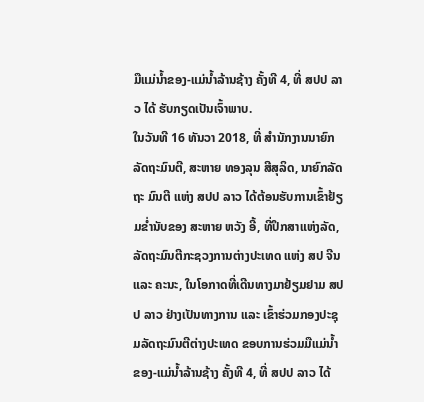ມືແມ່ນ້ຳຂອງ-ແມ່ນ້ຳລ້ານຊ້າງ ຄັ້ງທີ 4, ທີ່ ສປປ ລາວ ໄດ້ ຮັບກຽດເປັນເຈົ້າພາບ.
ໃນວັນທີ 16 ທັນວາ 2018, ທີ່ ສຳນັກງານນາຍົກລັດຖະມົນຕີ, ສະຫາຍ ທອງລຸນ ສີສຸລິດ, ນາຍົກລັດຖະ ມົນຕີ ແຫ່ງ ສປປ ລາວ ໄດ້ຕ້ອນຮັບການເຂົ້າຢ້ຽມຂໍ່ານັບຂອງ ສະຫາຍ ຫວັງ ອີ້, ທີ່ປຶກສາແຫ່ງລັດ, ລັດຖະມົນຕີກະຊວງການຕ່າງປະເທດ ແຫ່ງ ສປ ຈີນ ແລະ ຄະນະ, ໃນໂອກາດທີ່ເດີນທາງມາຢ້ຽມຢາມ ສປປ ລາວ ຢ່າງເປັນທາງການ ແລະ ເຂົ້າຮ່ວມກອງປະຊຸມລັດຖະມົນຕີຕ່າງປະເທດ ຂອບການຮ່ວມມືແມ່ນ້ຳຂອງ-ແມ່ນ້ຳລ້ານຊ້າງ ຄັ້ງທີ 4, ທີ່ ສປປ ລາວ ໄດ້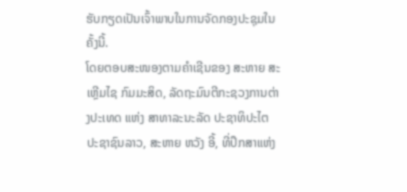ຮັບກຽດເປັນເຈົ້າພາບໃນການຈັດກອງປະຊຸມໃນຄັ້ງນີ້.
ໂດຍຕອບສະໜອງຕາມຄຳເຊີນຂອງ ສະຫາຍ ສະເຫຼີມໄຊ ກົມມະສິດ, ລັດຖະມົນຕີກະຊວງການຕ່າງປະເທດ ແຫ່ງ ສາທາລະນະລັດ ປະຊາທິປະໄຕ ປະຊາຊົນລາວ, ສະຫາຍ ຫວັງ ອີ້, ທີ່ປຶກສາແຫ່ງ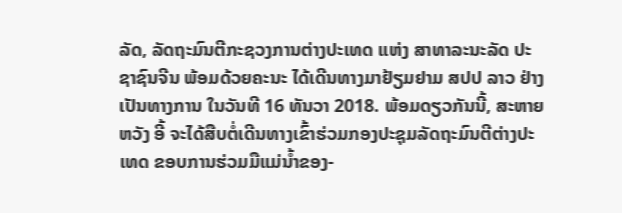ລັດ, ລັດຖະມົນຕີກະຊວງການຕ່າງປະເທດ ແຫ່ງ ສາທາລະນະລັດ ປະຊາຊົນຈີນ ພ້ອມດ້ວຍຄະນະ ໄດ້ເດີນທາງມາຢ້ຽມຢາມ ສປປ ລາວ ຢ່າງເປັນທາງການ ໃນວັນທີ 16 ທັນວາ 2018. ພ້ອມດຽວກັນນີ້, ສະຫາຍ ຫວັງ ອີ້ ຈະໄດ້ສືບຕໍ່ເດີນທາງເຂົ້າຮ່ວມກອງປະຊຸມລັດຖະມົນຕີຕ່າງປະເທດ ຂອບການຮ່ວມມືແມ່ນ້ຳຂອງ-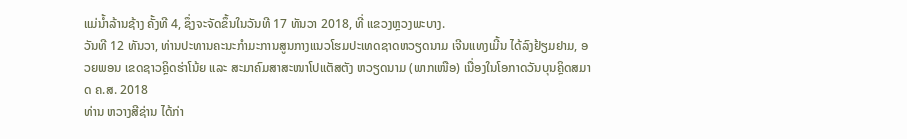ແມ່ນ້ຳລ້ານຊ້າງ ຄັ້ງທີ 4, ຊຶ່ງຈະຈັດຂຶ້ນໃນວັນທີ 17 ທັນວາ 2018, ທີ່ ແຂວງຫຼວງພະບາງ.
ວັນທີ 12 ທັນວາ, ທ່ານປະທານຄະນະກຳມະການສູນກາງແນວໂຮມປະເທດຊາດຫວຽດນາມ ເຈີນແທງເມີ້ນ ໄດ້ລົງຢ້ຽມຢາມ, ອວຍພອນ ເຂດຊາວຄຼິດຮ່າໂນ້ຍ ແລະ ສະມາຄົມສາສະໜາໂປແຕັສຕັງ ຫວຽດນາມ (ພາກເໜືອ) ເນື່ອງໃນໂອກາດວັນບຸນຄຼິດສມາດ ຄ.ສ. 2018
ທ່ານ ຫວາງສີຊ່ານ ໄດ້ກ່າ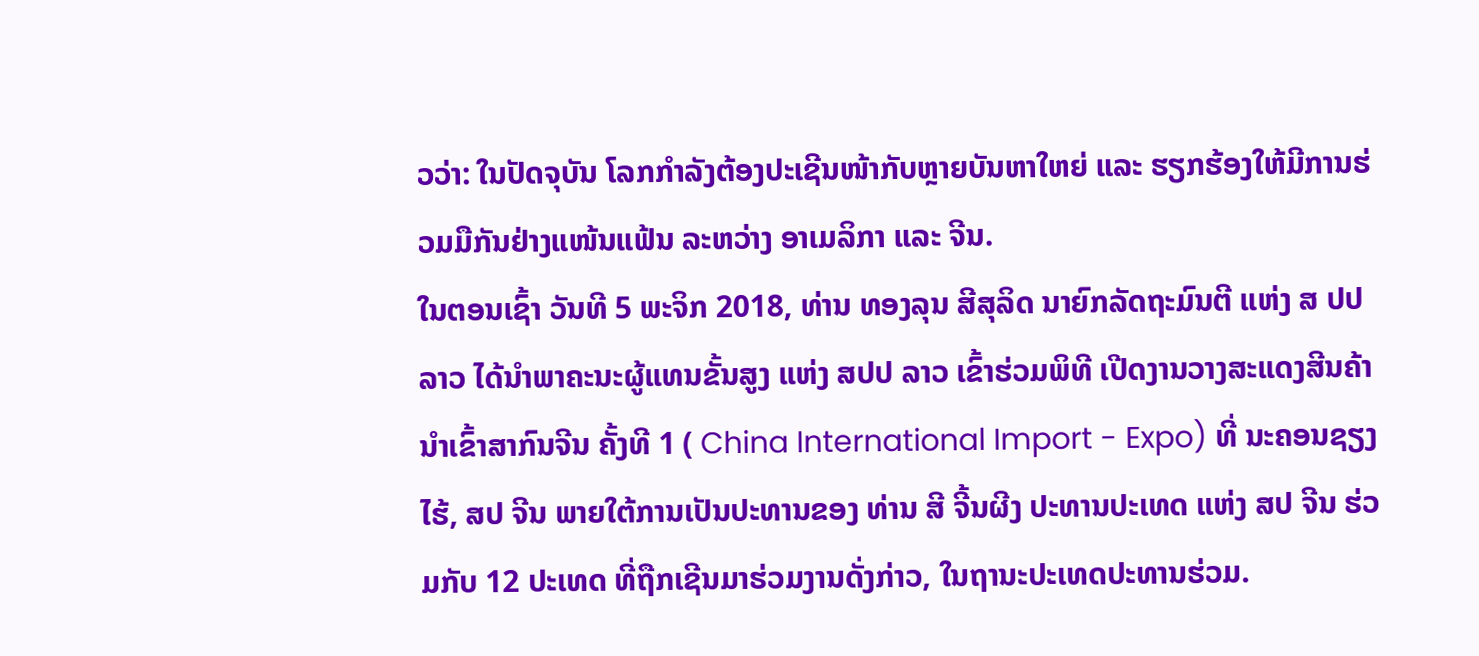ວວ່າ: ໃນປັດຈຸບັນ ໂລກກຳລັງຕ້ອງປະເຊີນໜ້າກັບຫຼາຍບັນຫາໃຫຍ່ ແລະ ຮຽກຮ້ອງໃຫ້ມີການຮ່ວມມືກັນຢ່າງແໜ້ນແຟ້ນ ລະຫວ່າງ ອາເມລິກາ ແລະ ຈີນ.
ໃນຕອນເຊົ້າ ວັນທີ 5 ພະຈິກ 2018, ທ່ານ ທອງລຸນ ສີສຸລິດ ນາຍົກລັດຖະມົນຕີ ແຫ່ງ ສ ປປ ລາວ ໄດ້ນຳພາຄະນະຜູ້ແທນຂັ້ນສູງ ແຫ່ງ ສປປ ລາວ ເຂົ້າຮ່ວມພິທີ ເປີດງານວາງສະແດງສີນຄ້າ ນຳເຂົ້າສາກົນຈີນ ຄັ້ງທີ 1 ( China International Import - Expo) ທີ່ ນະຄອນຊຽງໄຮ້, ສປ ຈີນ ພາຍໃຕ້ການເປັນປະທານຂອງ ທ່ານ ສີ ຈີ້ນຜີງ ປະທານປະເທດ ແຫ່ງ ສປ ຈີນ ຮ່ວມກັບ 12 ປະເທດ ທີ່ຖືກເຊີນມາຮ່ວມງານດັ່ງກ່າວ, ໃນຖານະປະເທດປະທານຮ່ວມ.